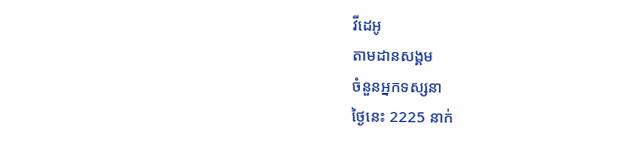វីដេអូ
តាមដានសង្គម
ចំនួនអ្នកទស្សនា
ថ្ងៃនេះ 2225 នាក់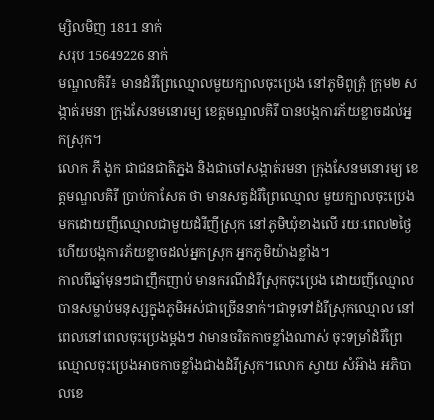ម្សិលមិញ 1811 នាក់
សរុប 15649226 នាក់
មណ្ឌលគិរី៖ មានដំរីព្រៃឈ្មោលមួយក្បាលចុះប្រេង នៅភូមិពូត្រុំ ក្រុម២ សង្កាត់រមនា ក្រុងសែនមនោរម្យ ខេត្តមណ្ឌលគិរី បានបង្កការភ័យខ្លាចដល់អ្នកស្រុក។
លោក ភី ងូក ជាជនជាតិភ្នង និងជាចៅសង្កាត់រមនា ក្រុងសែនមនោរម្យ ខេត្តមណ្ឌលគិរី ប្រាប់កាសែត ថា មានសត្វដំរីព្រៃឈ្មោល មួយក្បាលចុះប្រេង មកដោយញីឈ្មោលជាមួយដំរីញីស្រុក នៅភូមិឃុំខាងលើ រយៈពេល២ថ្ងៃ ហើយបង្កការភ័យខ្លាចដល់អ្នកស្រុក អ្នកភូមិយ៉ាងខ្លាំង។
កាលពីឆ្នាំមុនៗជាញឹកញាប់ មានករណីដំរីស្រុកចុះប្រេង ដោយញីឈ្មោល បានសម្លាប់មនុស្សក្នុងភូមិអស់ជាច្រើននាក់។ជាទូទៅដំរីស្រុកឈ្មោល នៅពេលនៅពេលចុះប្រេងម្តងៗ វាមានចរិតកាចខ្លាំងណាស់ ចុះទម្រាំដំរីព្រៃឈ្មោលចុះប្រេងអាចកាចខ្លាំងជាងដំរីស្រុក។លោក ស្វាយ សំអ៊ាង អភិបាលខេ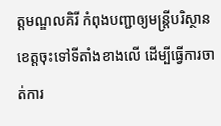ត្តមណ្ឌលគិរី កំពុងបញ្ជាឲ្យមន្ត្រីបរិស្ថានខេត្តចុះទៅទីតាំងខាងលើ ដើម្បីធ្វើការចាត់ការ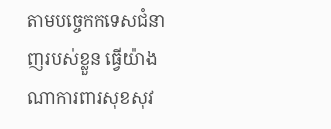តាមបច្ចេកកទេសជំនាញរបស់ខ្លួន ធ្វើយ៉ាងណាការពារសុខសុវ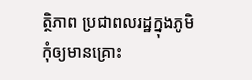ត្ថិភាព ប្រជាពលរដ្ឋក្នុងភូមិកុំឲ្យមានគ្រោះ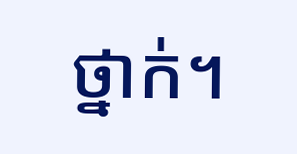ថ្នាក់។